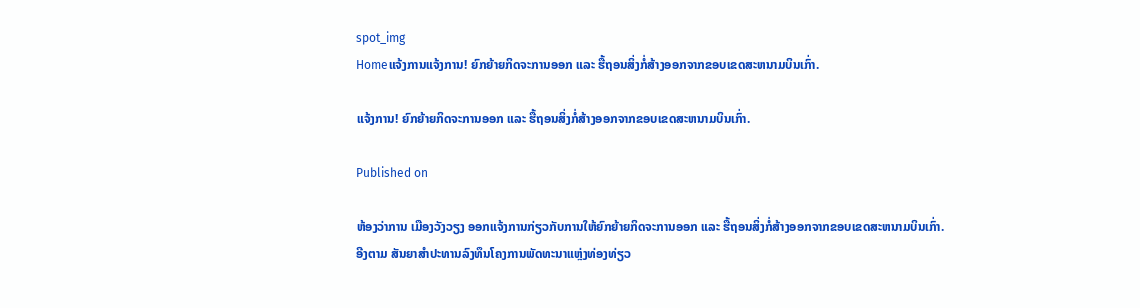spot_img
Homeແຈ້ງການແຈ້ງການ! ຍົກຍ້າຍກິດຈະການອອກ ແລະ ຮື້ຖອນສິ່ງກໍ່ສ້າງອອກຈາກຂອບເຂດສະຫນາມບິນເກົ່າ.

ແຈ້ງການ! ຍົກຍ້າຍກິດຈະການອອກ ແລະ ຮື້ຖອນສິ່ງກໍ່ສ້າງອອກຈາກຂອບເຂດສະຫນາມບິນເກົ່າ.

Published on

ຫ້ອງວ່າການ ເມືອງວັງວຽງ ອອກແຈ້ງການກ່ຽວກັບການໃຫ້ຍົກຍ້າຍກິດຈະການອອກ ແລະ ຮື້ຖອນສິ່ງກໍ່ສ້າງອອກຈາກຂອບເຂດສະຫນາມບິນເກົ່າ.
ອີງຕາມ ສັນຍາສໍາປະທານລົງທຶນໂຄງການພັດທະນາແຫຼ່ງທ່ອງທ່ຽວ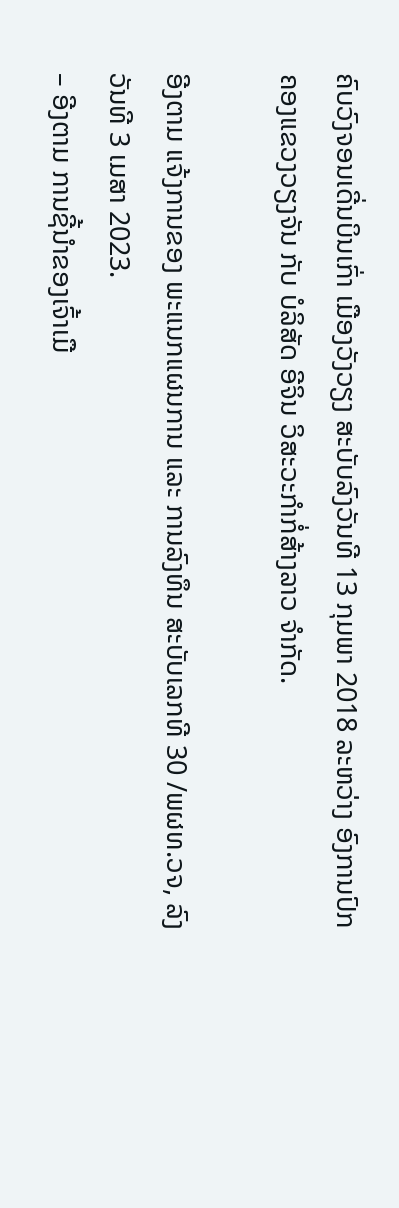ຄົບວົງຈອນເດີ່ນບິນເກົ່າ ເມືອງວັງວຽງ ສະບັບລົງວັນທີ 13 ກຸມພາ 2018 ລະຫວ່າງ ອົງການປົກຄອງແຂວງວຽງຈັນ ກັບ ບໍລິສັດ ອີຈິນ ວິສະວະກໍາກໍ່ສ້າງລາວ ຈໍາກັດ.

ອີງຕາມ ແຈ້ງການຂອງ ພະແນກແຜນການ ແລະ ການລົງທຶນ ສະບັບເລກທີ 30 /ພຜທ.ວຈ, ລົງວັນທີ 3 ເມສາ 2023.
– ອີງຕາມ ການຊີ້ນໍາຂອງເຈົ້າເມື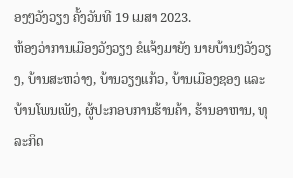ອງໆວັງວຽງ ຄັ້ງວັນທີ 19 ເມສາ 2023.
ຫ້ອງວ່າການເມືອງວັງວຽງ ຂໍແຈ້ງມາຍັງ ນາຍບ້ານໆວັງວຽງ, ບ້ານສະຫວ່າງ, ບ້ານວຽງແກ້ວ, ບ້ານເມືອງຊອງ ແລະ ບ້ານໂພນເພັງ, ຜູ້ປະກອບການຮ້ານຄ້າ, ຮ້ານອາຫານ, ທຸລະກິດ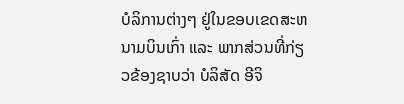ບໍລິການຕ່າງໆ ຢູ່ໃນຂອບເຂດສະຫນາມບິນເກົ່າ ແລະ ພາກສ່ວນທີ່ກ່ຽວຂ້ອງຊາບວ່າ ບໍລິສັດ ອີຈິ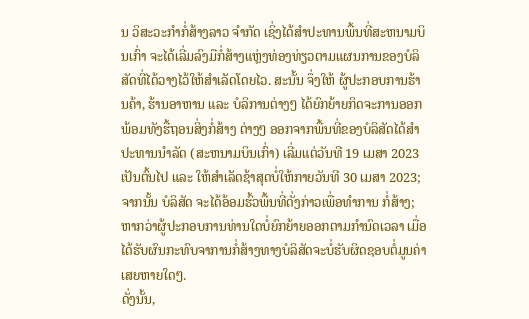ນ ວິສະວະກໍາກໍ່ສ້າງລາວ ຈໍາກັດ ເຊິ່ງໄດ້ສໍາປະທານພື້ນທີ່ສະຫນາມບິນເກົ່າ ຈະໄດ້ເລີ່ມລົງມືກໍ່ສ້າງແຫຼ່ງທ່ອງທ່ຽວຕາມແຜນການຂອງບໍລິສັດທີ່ໄດ້ວາງໄວ້ໃຫ້ສໍາເລັດໂດຍໄວ. ສະນັ້ນ ຈຶ່ງໃຫ້ ຜູ້ປະກອບການຮ້ານຄ້າ, ຮ້ານອາຫານ ແລະ ບໍລິການຕ່າງໆ ໄດ້ຍົກຍ້າຍກິດຈະການອອກ ພ້ອມທັງຮື້ຖອນສິ່ງກໍ່ສ້າງ ຕ່າງໆ ອອກຈາກພື້ນທີ່ຂອງບໍລິສັດໄດ້ສໍາປະທານນໍາລັດ (ສະຫນາມບິນເກົ່າ) ເລີ່ມແຕ່ວັນທີ 19 ເມສາ 2023 ເປັນຕົ້ນໄປ ແລະ ໃຫ້ສໍາເລັດຊ້າສຸດບໍ່ໃຫ້ກາຍວັນທີ 30 ເມສາ 2023; ຈາກນັ້ນ ບໍລິສັດ ຈະໄດ້ອ້ອມຮົ້ວພື້ນທີ່ດັ່ງກ່າວເພື່ອທໍາການ ກໍ່ສ້າງ; ຫາກວ່າຜູ້ປະກອບການທ່ານໃດບໍ່ຍົກຍ້າຍອອກຕາມກໍານົດເວລາ ເມື່ອໄດ້ຮັບຜົນກະທົບຈາການກໍ່ສ້າງທາງບໍລິສັດຈະບໍ່ຮັບຜິດຊອບຕໍ່ມູນຄ່າເສຍຫາຍໃດໆ.
ດັ່ງນັ້ນ,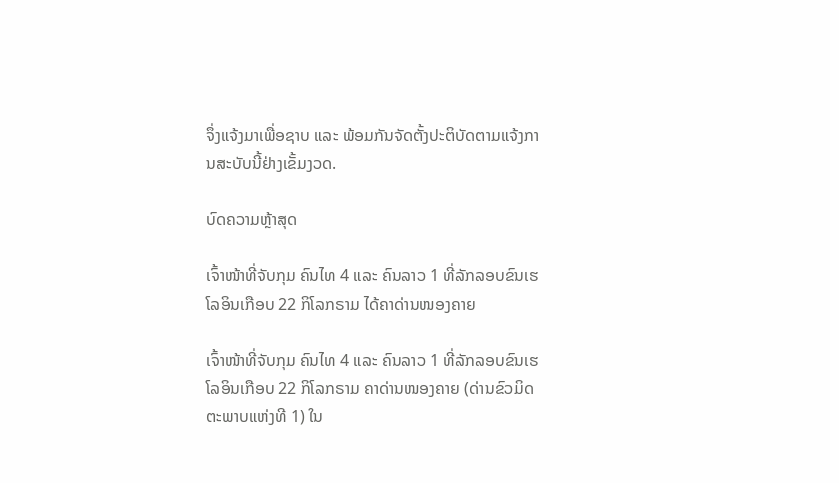ຈຶ່ງແຈ້ງມາເພື່ອຊາບ ແລະ ພ້ອມກັນຈັດຕັ້ງປະຕິບັດຕາມແຈ້ງການສະບັບນີ້ຢ່າງເຂັ້ມງວດ.

ບົດຄວາມຫຼ້າສຸດ

ເຈົ້າໜ້າທີ່ຈັບກຸມ ຄົນໄທ 4 ແລະ ຄົນລາວ 1 ທີ່ລັກລອບຂົນເຮໂລອິນເກືອບ 22 ກິໂລກຣາມ ໄດ້ຄາດ່ານໜອງຄາຍ

ເຈົ້າໜ້າທີ່ຈັບກຸມ ຄົນໄທ 4 ແລະ ຄົນລາວ 1 ທີ່ລັກລອບຂົນເຮໂລອິນເກືອບ 22 ກິໂລກຣາມ ຄາດ່ານໜອງຄາຍ (ດ່ານຂົວມິດຕະພາບແຫ່ງທີ 1) ໃນ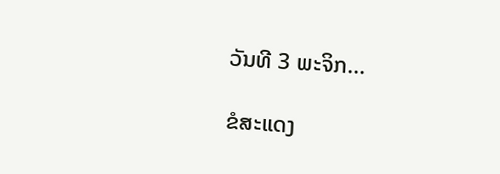ວັນທີ 3 ພະຈິກ...

ຂໍສະແດງ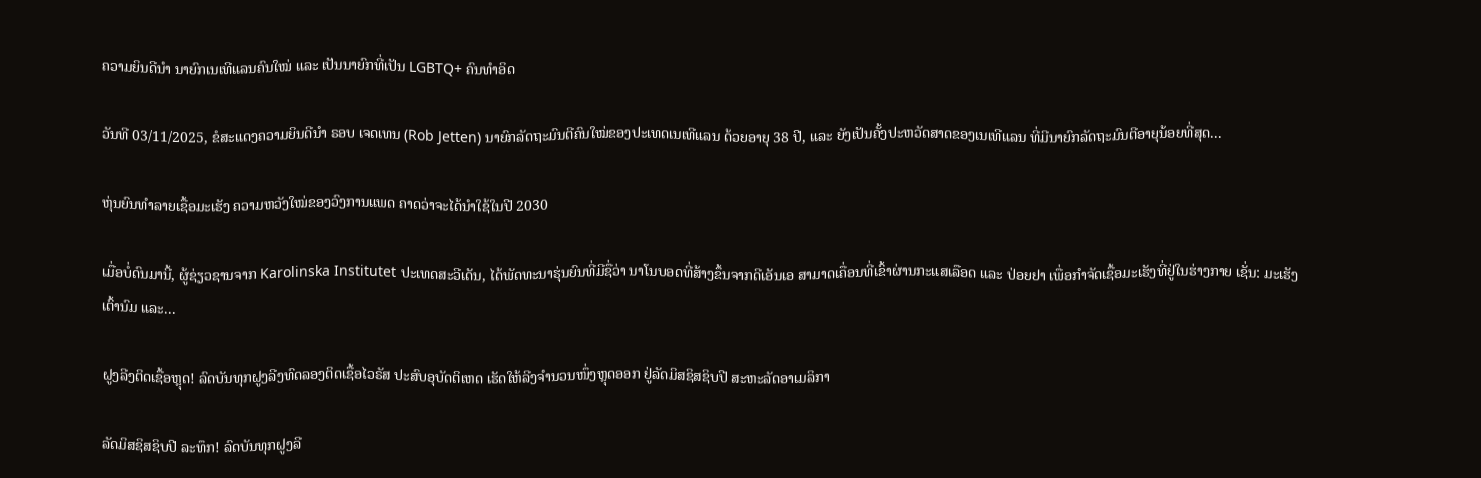ຄວາມຍິນດີນຳ ນາຍົກເນເທີແລນຄົນໃໝ່ ແລະ ເປັນນາຍົກທີ່ເປັນ LGBTQ+ ຄົນທຳອິດ

ວັນທີ 03/11/2025, ຂໍສະແດງຄວາມຍິນດີນຳ ຣອບ ເຈດເທນ (Rob Jetten) ນາຍົກລັດຖະມົນຕີຄົນໃໝ່ຂອງປະເທດເນເທີແລນ ດ້ວຍອາຍຸ 38 ປີ, ແລະ ຍັງເປັນຄັ້ງປະຫວັດສາດຂອງເນເທີແລນ ທີ່ມີນາຍົກລັດຖະມົນຕີອາຍຸນ້ອຍທີ່ສຸດ...

ຫຸ່ນຍົນທຳລາຍເຊື້ອມະເຮັງ ຄວາມຫວັງໃໝ່ຂອງວົງການແພດ ຄາດວ່າຈະໄດ້ນໍາໃຊ້ໃນປີ 2030

ເມື່ອບໍ່ດົນມານີ້, ຜູ້ຊ່ຽວຊານຈາກ Karolinska Institutet ປະເທດສະວີເດັນ, ໄດ້ພັດທະນາຮຸ່ນຍົນທີ່ມີຊື່ວ່າ ນາໂນບອດທີ່ສ້າງຂຶ້ນຈາກດີເອັນເອ ສາມາດເຄື່ອນທີ່ເຂົ້າຜ່ານກະແສເລືອດ ແລະ ປ່ອຍຢາ ເພື່ອກຳຈັດເຊື້ອມະເຮັງທີ່ຢູ່ໃນຮ່າງກາຍ ເຊັ່ນ: ມະເຮັງເຕົ້ານົມ ແລະ...

ຝູງລີງຕິດເຊື້ອຫຼຸດ! ລົດບັນທຸກຝູງລີງທົດລອງຕິດເຊື້ອໄວຣັສ ປະສົບອຸບັດຕິເຫດ ເຮັດໃຫ້ລີງຈຳນວນໜຶ່ງຫຼຸດອອກ ຢູ່ລັດມິສຊິສຊິບປີ ສະຫະລັດອາເມລິກາ

ລັດມິສຊິສຊິບປີ ລະທຶກ! ລົດບັນທຸກຝູງລີ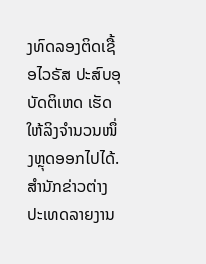ງທົດລອງຕິດເຊື້ອໄວຣັສ ປະສົບອຸບັດຕິເຫດ ເຮັດໃຫ້ລິງຈຳນວນໜຶ່ງຫຼຸດອອກໄປໄດ້. ສຳນັກຂ່າວຕ່າງປະເທດລາຍງານ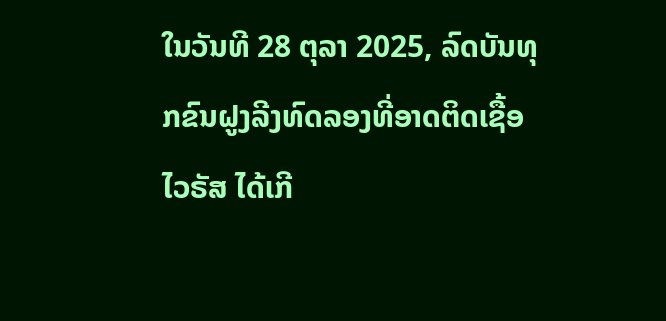ໃນວັນທີ 28 ຕຸລາ 2025, ລົດບັນທຸກຂົນຝູງລີງທົດລອງທີ່ອາດຕິດເຊື້ອໄວຣັສ ໄດ້ເກີ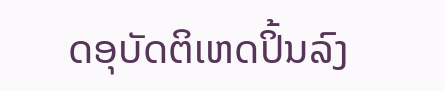ດອຸບັດຕິເຫດປິ້ນລົງ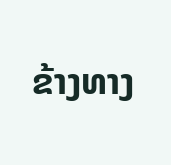ຂ້າງທາງ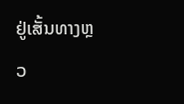ຢູ່ເສັ້ນທາງຫຼວ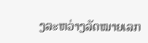ງລະຫວ່າງລັດໝາຍເລກ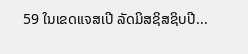59 ໃນເຂດແຈສເປີ ລັດມິສຊິສຊິບປີ...